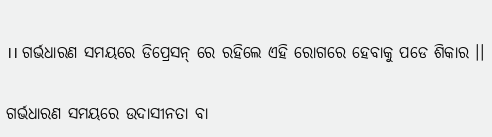।। ଗର୍ଭଧାରଣ ସମୟରେ ଡିପ୍ରେସନ୍ ରେ ରହିଲେ ଏହି ରୋଗରେ ହେବାକୁ ପଡେ ଶିକାର ।।

ଗର୍ଭଧାରଣ ସମୟରେ ଉଦାସୀନତା ବା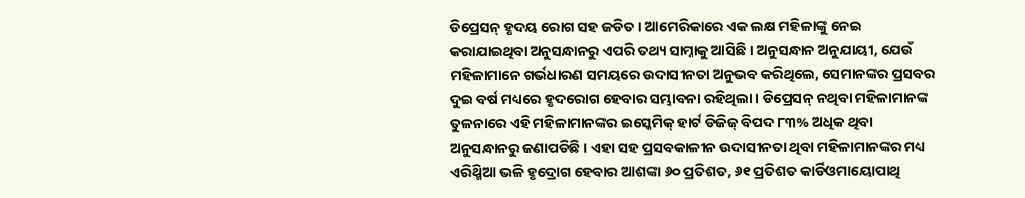ଡିପ୍ରେସନ୍ ହୃଦୟ ରୋଗ ସହ ଜଡିତ । ଆମେରିକାରେ ଏକ ଲକ୍ଷ ମହିଳାଙ୍କୁ ନେଇ କରାଯାଇଥିବା ଅନୁସନ୍ଧାନରୁ ଏପରି ତଥ୍ୟ ସାମ୍ନାକୁ ଆସିଛି । ଅନୁସନ୍ଧାନ ଅନୁଯାୟୀ, ଯେଉଁ ମହିଳାମାନେ ଗର୍ଭଧାରଣ ସମୟରେ ଉଦାସୀନତା ଅନୁଭବ କରିଥିଲେ, ସେମାନଙ୍କର ପ୍ରସବର ଦୁଇ ବର୍ଷ ମଧ୍ୟରେ ହୃଦରୋଗ ହେବାର ସମ୍ଭାବନା ରହିଥିଲା । ଡିପ୍ରେସନ୍ ନଥିବା ମହିଳାମାନଙ୍କ ତୁଳନାରେ ଏହି ମହିଳାମାନଙ୍କର ଇସ୍କେମିକ୍ ହାର୍ଟ ଡିଜିଜ୍ ବିପଦ ୮୩% ଅଧିକ ଥିବା ଅନୁସନ୍ଧାନରୁ ଜଣାପଡିଛି । ଏହା ସହ ପ୍ରସବକାଳୀନ ଉଦାସୀନତା ଥିବା ମହିଳାମାନଙ୍କର ମଧ୍ୟ ଏରିଥ୍ମିଆ ଭଳି ହୃଦ୍ରୋଗ ହେବାର ଆଶଙ୍କା ୬୦ ପ୍ରତିଶତ, ୬୧ ପ୍ରତିଶତ କାର୍ଡିଓମାୟୋପାଥି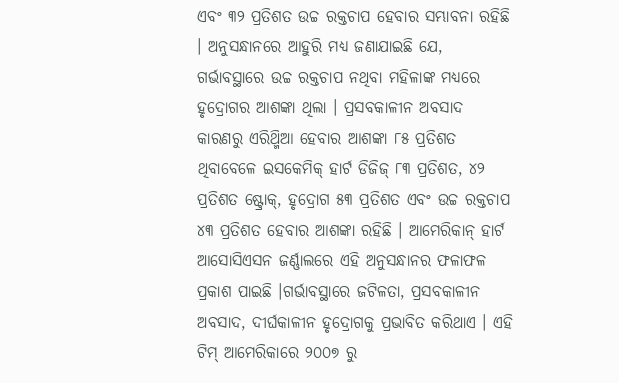ଏବଂ ୩୨ ପ୍ରତିଶତ ଉଚ୍ଚ ରକ୍ତଚାପ ହେବାର ସମ୍ଭାବନା ରହିଛି । ଅନୁସନ୍ଧାନରେ ଆହୁରି ମଧ୍ୟ ଜଣାଯାଇଛି ଯେ, ଗର୍ଭାବସ୍ଥାରେ ଉଚ୍ଚ ରକ୍ତଚାପ ନଥିବା ମହିଳାଙ୍କ ମଧ୍ୟରେ ହୃଦ୍ରୋଗର ଆଶଙ୍କା ଥିଲା । ପ୍ରସବକାଳୀନ ଅବସାଦ କାରଣରୁ ଏରିଥ୍ମିଆ ହେବାର ଆଶଙ୍କା ୮୫ ପ୍ରତିଶତ ଥିବାବେଳେ ଇସକେମିକ୍ ହାର୍ଟ ଡିଜିଜ୍ ୮୩ ପ୍ରତିଶତ, ୪୨ ପ୍ରତିଶତ ଷ୍ଟ୍ରୋକ୍, ହୃଦ୍ରୋଗ ୫୩ ପ୍ରତିଶତ ଏବଂ ଉଚ୍ଚ ରକ୍ତଚାପ ୪୩ ପ୍ରତିଶତ ହେବାର ଆଶଙ୍କା ରହିଛି । ଆମେରିକାନ୍ ହାର୍ଟ ଆସୋସିଏସନ ଜର୍ଣ୍ଣାଲରେ ଏହି ଅନୁସନ୍ଧାନର ଫଳାଫଳ ପ୍ରକାଶ ପାଇଛି ।ଗର୍ଭାବସ୍ଥାରେ ଜଟିଳତା, ପ୍ରସବକାଳୀନ ଅବସାଦ, ଦୀର୍ଘକାଳୀନ ହୃଦ୍ରୋଗକୁ ପ୍ରଭାବିତ କରିଥାଏ । ଏହି ଟିମ୍ ଆମେରିକାରେ ୨୦୦୭ ରୁ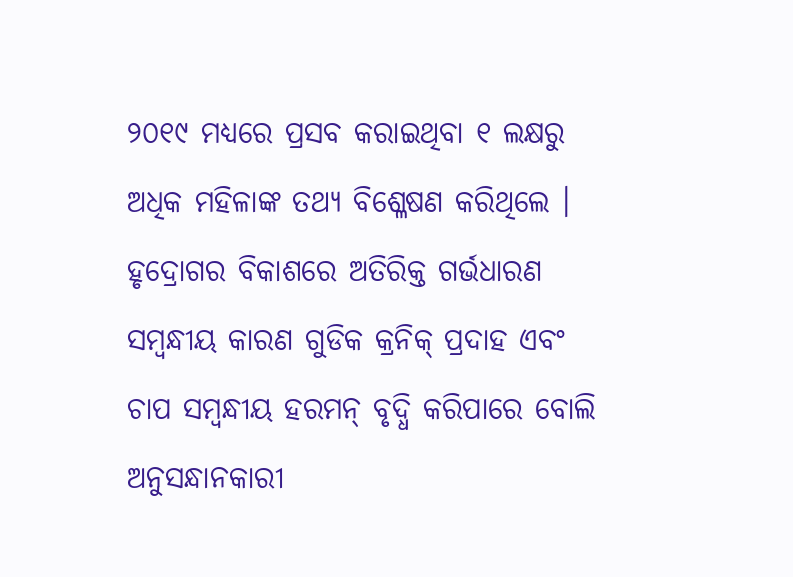୨୦୧୯ ମଧ୍ୟରେ ପ୍ରସବ କରାଇଥିବା ୧ ଲକ୍ଷରୁ ଅଧିକ ମହିଳାଙ୍କ ତଥ୍ୟ ବିଶ୍ଳେଷଣ କରିଥିଲେ । ହୃଦ୍ରୋଗର ବିକାଶରେ ଅତିରିକ୍ତ ଗର୍ଭଧାରଣ ସମ୍ବନ୍ଧୀୟ କାରଣ ଗୁଡିକ କ୍ରନିକ୍ ପ୍ରଦାହ ଏବଂ ଚାପ ସମ୍ବନ୍ଧୀୟ ହରମନ୍ ବୃଦ୍ଧି କରିପାରେ ବୋଲି ଅନୁସନ୍ଧାନକାରୀ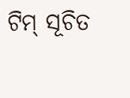ଟିମ୍ ସୂଚିତ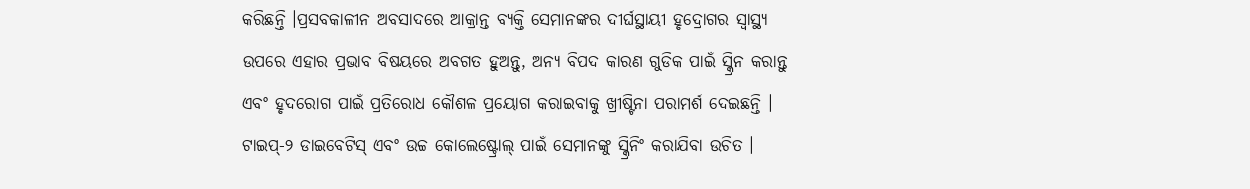କରିଛନ୍ତି ।ପ୍ରସବକାଳୀନ ଅବସାଦରେ ଆକ୍ରାନ୍ତ ବ୍ୟକ୍ତି ସେମାନଙ୍କର ଦୀର୍ଘସ୍ଥାୟୀ ହୃଦ୍ରୋଗର ସ୍ୱାସ୍ଥ୍ୟ ଉପରେ ଏହାର ପ୍ରଭାବ ବିଷୟରେ ଅବଗତ ହୁଅନ୍ତୁ, ଅନ୍ୟ ବିପଦ କାରଣ ଗୁଡିକ ପାଇଁ ସ୍କ୍ରିନ କରାନ୍ତୁ ଏବଂ ହୃଦରୋଗ ପାଇଁ ପ୍ରତିରୋଧ କୌଶଳ ପ୍ରୟୋଗ କରାଇବାକୁ ଖ୍ରୀଷ୍ଟିନା ପରାମର୍ଶ ଦେଇଛନ୍ତି । ଟାଇପ୍-୨ ଡାଇବେଟିସ୍ ଏବଂ ଉଚ୍ଚ କୋଲେଷ୍ଟ୍ରୋଲ୍ ପାଇଁ ସେମାନଙ୍କୁ ସ୍କ୍ରିନିଂ କରାଯିବା ଉଚିତ ।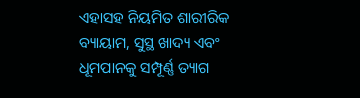ଏହାସହ ନିୟମିତ ଶାରୀରିକ ବ୍ୟାୟାମ, ସୁସ୍ଥ ଖାଦ୍ୟ ଏବଂ ଧୂମପାନକୁ ସମ୍ପୂର୍ଣ୍ଣ ତ୍ୟାଗ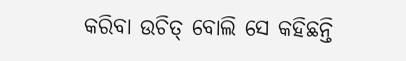କରିବା ଉଚିତ୍ ବୋଲି ସେ କହିଛନ୍ତି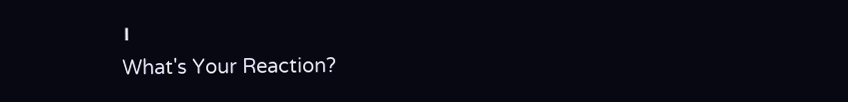।
What's Your Reaction?